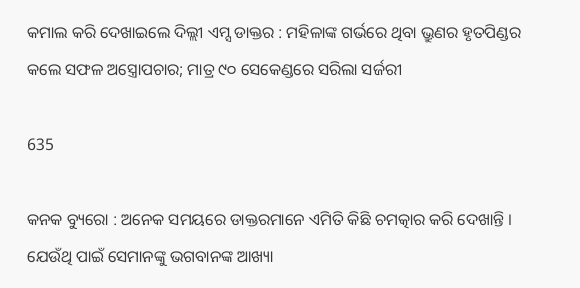କମାଲ କରି ଦେଖାଇଲେ ଦିଲ୍ଲୀ ଏମ୍ସ ଡାକ୍ତର : ମହିଳାଙ୍କ ଗର୍ଭରେ ଥିବା ଭ୍ରୁଣର ହୃତପିଣ୍ଡର କଲେ ସଫଳ ଅସ୍ତ୍ରୋପଚାର; ମାତ୍ର ୯୦ ସେକେଣ୍ଡରେ ସରିଲା ସର୍ଜରୀ

635

କନକ ବ୍ୟୁରୋ : ଅନେକ ସମୟରେ ଡାକ୍ତରମାନେ ଏମିତି କିଛି ଚମତ୍କାର କରି ଦେଖାନ୍ତି । ଯେଉଁଥି ପାଇଁ ସେମାନଙ୍କୁ ଭଗବାନଙ୍କ ଆଖ୍ୟା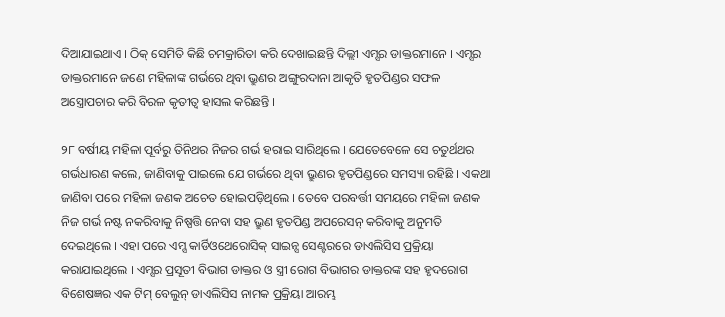ଦିଆଯାଇଥାଏ । ଠିକ୍ ସେମିତି କିଛି ଚମକ୍ରାରିତା କରି ଦେଖାଇଛନ୍ତି ଦିଲ୍ଲୀ ଏମ୍ସର ଡାକ୍ତରମାନେ । ଏମ୍ସର ଡାକ୍ତରମାନେ ଜଣେ ମହିଳାଙ୍କ ଗର୍ଭରେ ଥିବା ଭ୍ରୁଣର ଅଙ୍ଗୁରଦାନା ଆକୃତି ହୃତପିଣ୍ଡର ସଫଳ ଅସ୍ତ୍ରୋପଚାର କରି ବିରଳ କୃତୀତ୍ୱ ହାସଲ କରିଛନ୍ତି ।

୨୮ ବର୍ଷୀୟ ମହିଳା ପୂର୍ବରୁ ତିନିଥର ନିଜର ଗର୍ଭ ହରାଇ ସାରିଥିଲେ । ଯେତେବେଳେ ସେ ଚତୁର୍ଥଥର ଗର୍ଭଧାରଣ କଲେ, ଜାଣିବାକୁ ପାଇଲେ ଯେ ଗର୍ଭରେ ଥିବା ଭ୍ରୁଣର ହୃତପିଣ୍ଡରେ ସମସ୍ୟା ରହିଛି । ଏକଥା ଜାଣିବା ପରେ ମହିଳା ଜଣକ ଅଚେତ ହୋଇପଡ଼ିଥିଲେ । ତେବେ ପରବର୍ତ୍ତୀ ସମୟରେ ମହିଳା ଜଣକ ନିଜ ଗର୍ଭ ନଷ୍ଟ ନକରିବାକୁ ନିଷ୍ପତ୍ତି ନେବା ସହ ଭ୍ରୁଣ ହୃତପିଣ୍ଡ ଅପରେସନ୍ କରିବାକୁ ଅନୁମତି ଦେଇଥିଲେ । ଏହା ପରେ ଏମ୍ସ କାର୍ଡିଓଥେରୋସିକ୍ ସାଇନ୍ସ ସେଣ୍ଟରରେ ଡାଏଲିସିସ ପ୍ରକ୍ରିୟା କରାଯାଇଥିଲେ । ଏମ୍ସର ପ୍ରସୂତୀ ବିଭାଗ ଡାକ୍ତର ଓ ସ୍ତ୍ରୀ ରୋଗ ବିଭାଗର ଡାକ୍ତରଙ୍କ ସହ ହୃଦରୋଗ ବିଶେଷଜ୍ଞର ଏକ ଟିମ୍ ବେଲୁନ୍ ଡାଏଲିସିସ ନାମକ ପ୍ରକ୍ରିୟା ଆରମ୍ଭ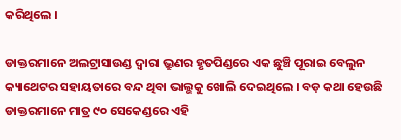କରିଥିଲେ ।

ଡାକ୍ତରମାନେ ଅଲଟ୍ରାସାଉଣ୍ଡ ଦ୍ୱାରା ଭ୍ରୁଣର ହୃତପିଣ୍ଡରେ ଏକ ଛୁଞ୍ଚି ପୂରାଇ ବେଲୁନ କ୍ୟାଥେଟର ସହାୟତାରେ ବନ୍ଦ ଥିବା ଭାଲ୍ଭକୁ ଖୋଲି ଦେଇଥିଲେ । ବଡ଼ କଥା ହେଉଛି ଡାକ୍ତରମାନେ ମାତ୍ର ୯୦ ସେକେଣ୍ଡରେ ଏହି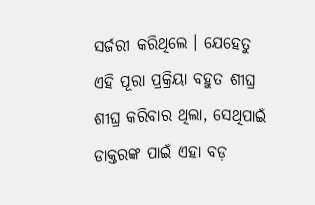ସର୍ଜରୀ କରିଥିଲେ । ଯେହେତୁ ଏହି ପୂରା ପ୍ରକ୍ରିୟା ବହୁତ ଶୀଘ୍ର ଶୀଘ୍ର କରିବାର ଥିଲା, ସେଥିପାଇଁ ଡାକ୍ତରଙ୍କ ପାଇଁ ଏହା ବଡ଼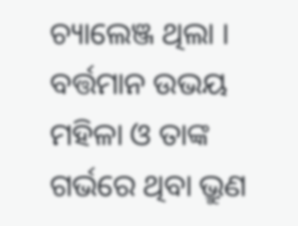ଚ୍ୟାଲେଞ୍ଜ ଥିଲା । ବର୍ତ୍ତମାନ ଉଭୟ ମହିଳା ଓ ତାଙ୍କ ଗର୍ଭରେ ଥିବା ଭ୍ରୁଣ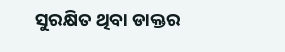ସୁରକ୍ଷିତ ଥିବା ଡାକ୍ତର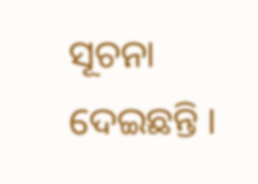ସୂଚନା ଦେଇଛନ୍ତି ।